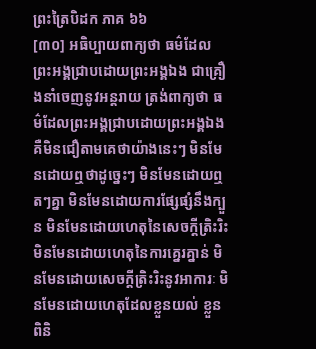ព្រះត្រៃបិដក ភាគ ៦៦
[៣០] អធិប្បាយពាក្យថា ធម៌ដែលព្រះអង្គជ្រាបដោយព្រះអង្គឯង ជាគ្រឿងនាំចេញនូវអន្តរាយ ត្រង់ពាក្យថា ធម៌ដែលព្រះអង្គជ្រាបដោយព្រះអង្គឯង គឺមិនជឿតាមគេថាយ៉ាងនេះៗ មិនមែនដោយឮថាដូច្នេះៗ មិនមែនដោយឮតៗគ្នា មិនមែនដោយការផ្សែផ្សំនឹងក្បួន មិនមែនដោយហេតុនៃសេចក្តីត្រិះរិះ មិនមែនដោយហេតុនៃការគ្នេរគ្នាន់ មិនមែនដោយសេចក្តីត្រិះរិះនូវអាការៈ មិនមែនដោយហេតុដែលខ្លួនយល់ ខ្លួនពិនិ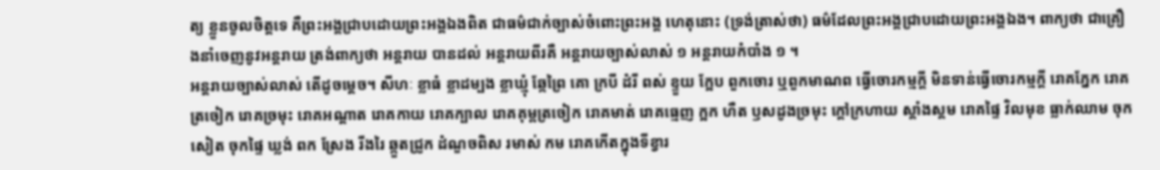ត្យ ខ្លួនចូលចិត្តទេ គឺព្រះអង្គជ្រាបដោយព្រះអង្គឯងពិត ជាធម៌ជាក់ច្បាស់ចំពោះព្រះអង្គ ហេតុនោះ (ទ្រង់ត្រាស់ថា) ធម៌ដែលព្រះអង្គជ្រាបដោយព្រះអង្គឯង។ ពាក្យថា ជាគ្រឿងនាំចេញនូវអន្តរាយ ត្រង់ពាក្យថា អន្តរាយ បានដល់ អន្តរាយពីរគឺ អន្តរាយច្បាស់លាស់ ១ អន្តរាយកំបាំង ១ ។
អន្តរាយច្បាស់លាស់ តើដូចម្តេច។ សីហៈ ខ្លាធំ ខ្លាដម្បង ខ្លាឃ្មុំ ឆ្កែព្រៃ គោ ក្របី ដំរី ពស់ ខ្ទួយ ក្អែប ពួកចោរ ឬពួកមាណព ធ្វើចោរកម្មក្តី មិនទាន់ធ្វើចោរកម្មក្តី រោគភ្នែក រោគត្រចៀក រោគច្រមុះ រោគអណ្តាត រោគកាយ រោគក្បាល រោគគុម្ពត្រចៀក រោគមាត់ រោគធ្មេញ ក្អក ហឺត ឫសដូងច្រមុះ ក្តៅក្រហាយ ស្គាំងស្គម រោគផ្ទៃ វិលមុខ ធ្លាក់ឈាម ចុកសៀត ចុកផ្ទៃ ឃ្លង់ ពក ស្រែង រីងរៃ ឆ្កួតជ្រូក ដំណួចពិស រមាស់ កម រោគកើតក្នុងទីខ្វារ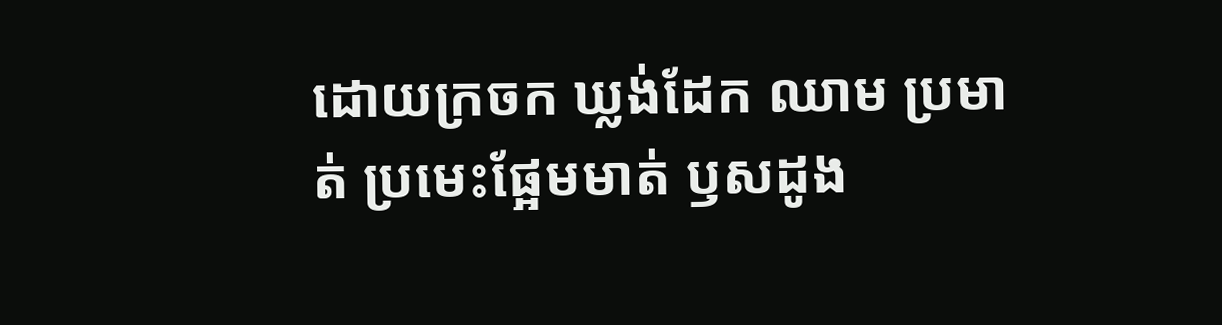ដោយក្រចក ឃ្លង់ដែក ឈាម ប្រមាត់ ប្រមេះផ្អែមមាត់ ឫសដូង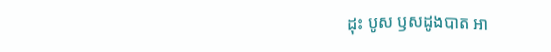ដុះ បូស ឫសដូងបាត អា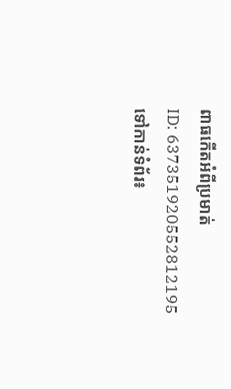ពាធកើតអំពីប្រមាត់
ID: 637351920552812195
ទៅកាន់ទំព័រ៖